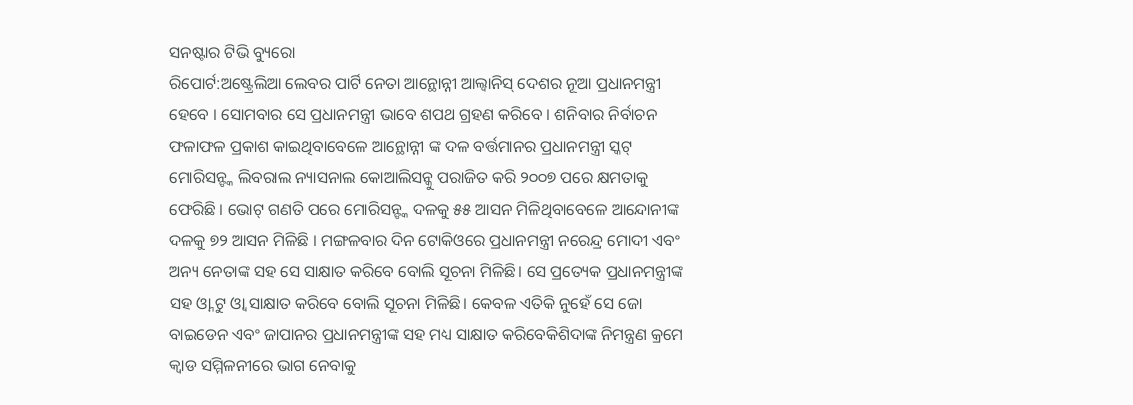ସନଷ୍ଟାର ଟିଭି ବ୍ୟୁରୋ
ରିପୋର୍ଟ:ଅଷ୍ଟ୍ରେଲିଆ ଲେବର ପାର୍ଟି ନେତା ଆନ୍ଥୋନ୍ନୀ ଆଲ୍ବାନିସ୍ ଦେଶର ନୂଆ ପ୍ରଧାନମନ୍ତ୍ରୀ ହେବେ । ସୋମବାର ସେ ପ୍ରଧାନମନ୍ତ୍ରୀ ଭାବେ ଶପଥ ଗ୍ରହଣ କରିବେ । ଶନିବାର ନିର୍ବାଚନ ଫଳାଫଳ ପ୍ରକାଶ କାଇଥିବାବେଳେ ଆନ୍ଥୋନ୍ନୀ ଙ୍କ ଦଳ ବର୍ତ୍ତମାନର ପ୍ରଧାନମନ୍ତ୍ରୀ ସ୍କଟ୍ ମୋରିସନ୍ଙ୍କ ଲିବରାଲ ନ୍ୟାସନାଲ କୋଆଲିସନ୍କୁ ପରାଜିତ କରି ୨୦୦୭ ପରେ କ୍ଷମତାକୁ ଫେରିଛି । ଭୋଟ୍ ଗଣତି ପରେ ମୋରିସନ୍ଙ୍କ ଦଳକୁ ୫୫ ଆସନ ମିଳିଥିବାବେଳେ ଆନ୍ଦୋନୀଙ୍କ ଦଳକୁ ୭୨ ଆସନ ମିଳିଛି । ମଙ୍ଗଳବାର ଦିନ ଟୋକିଓରେ ପ୍ରଧାନମନ୍ତ୍ରୀ ନରେନ୍ଦ୍ର ମୋଦୀ ଏବଂ ଅନ୍ୟ ନେତାଙ୍କ ସହ ସେ ସାକ୍ଷାତ କରିବେ ବୋଲି ସୂଚନା ମିଳିଛି। ସେ ପ୍ରତ୍ୟେକ ପ୍ରଧାନମନ୍ତ୍ରୀଙ୍କ ସହ ଓ୍ନା ଟୁ ଓ୍ବା ସାକ୍ଷାତ କରିବେ ବୋଲି ସୂଚନା ମିଳିଛି। କେବଳ ଏତିକି ନୁହେଁ ସେ ଜୋ ବାଇଡେନ ଏବଂ ଜାପାନର ପ୍ରଧାନମନ୍ତ୍ରୀଙ୍କ ସହ ମଧ୍ୟ ସାକ୍ଷାତ କରିବେକିଶିଦାଙ୍କ ନିମନ୍ତ୍ରଣ କ୍ରମେ କ୍ବାଡ ସମ୍ମିଳନୀରେ ଭାଗ ନେବାକୁ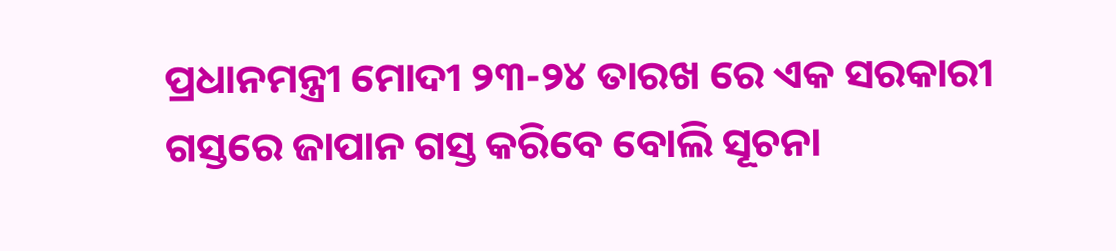ପ୍ରଧାନମନ୍ତ୍ରୀ ମୋଦୀ ୨୩-୨୪ ତାରଖ ରେ ଏକ ସରକାରୀ ଗସ୍ତରେ ଜାପାନ ଗସ୍ତ କରିବେ ବୋଲି ସୂଚନା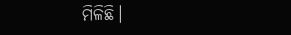ମିଳିଛି।